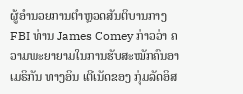ຜູ້ອຳນວຍການຕຳຫຼວດສັນຕິບານກາງ FBI ທ່ານ James Comey ກ່າວວ່າ ຄວາມພະຍາຍາມໃນການຮັບສະໝັກຄົນອາເມຣິກັນ ທາງອິນ ເຕີເນັດຂອງ ກຸ່ມລັດອິສ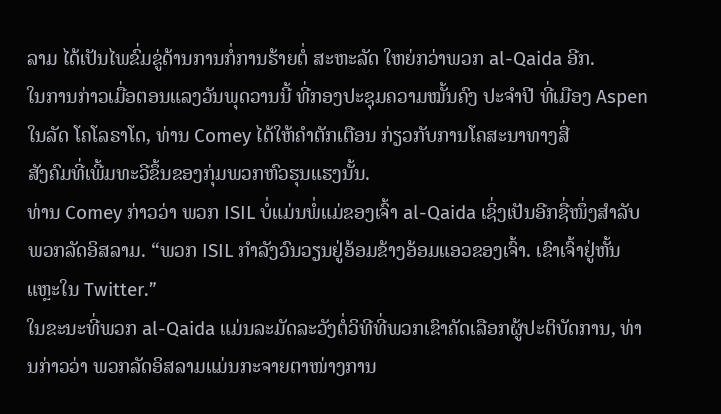ລາມ ໄດ້ເປັນໄພຂົ່ມຂູ່ດ້ານການກໍ່ການຮ້າຍຕໍ່ ສະຫະລັດ ໃຫຍ່ກວ່າພວກ al-Qaida ອີກ.
ໃນການກ່າວເມື່ອຕອນແລງວັນພຸດວານນີ້ ທີ່ກອງປະຊຸມຄວາມໝັ້ນຄົງ ປະຈຳປີ ທີ່ເມືອງ Aspen ໃນລັດ ໂຄໂລຣາໂດ, ທ່ານ Comey ໄດ້ໃຫ້ຄຳຕັກເຕືອນ ກ່ຽວກັບການໂຄສະນາທາງສື່
ສັງຄົມທີ່ເພີ້ມທະວີຂຶ້ນຂອງກຸ່ມພວກຫົວຮຸນແຮງນັ້ນ.
ທ່ານ Comey ກ່າວວ່າ ພວກ ISIL ບໍ່ແມ່ນພໍ່ແມ່ຂອງເຈົ້າ al-Qaida ເຊິ່ງເປັນອີກຊື່ໜຶ່ງສຳລັບພວກລັດອິສລາມ. “ພວກ ISIL ກຳລັງວົນວຽນຢູ່ອ້ອມຂ້າງອ້ອມແອວຂອງເຈົ້າ. ເຂົາເຈົ້າຢູ່ຫັ້ນແຫຼະໃນ Twitter.”
ໃນຂະນະທີ່ພວກ al-Qaida ແມ່ນລະມັດລະວັງຕໍ່ວິທີທີ່ພວກເຂົາຄັດເລືອກຜູ້ປະຕິບັດການ, ທ່ານກ່າວວ່າ ພວກລັດອິສລາມແມ່ນກະຈາຍຕາໜ່າງການ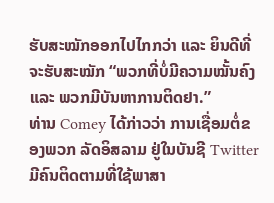ຮັບສະໝັກອອກໄປໄກກວ່າ ແລະ ຍິນດີທີ່ຈະຮັບສະໝັກ “ພວກທີ່ບໍ່ມີຄວາມໝັ້ນຄົງ ແລະ ພວກມີບັນຫາການຕິດຢາ.”
ທ່ານ Comey ໄດ້ກ່າວວ່າ ການເຊື່ອມຕໍ່ຂອງພວກ ລັດອິສລາມ ຢູ່ໃນບັນຊີ Twitter ມີຄົນຕິດຕາມທີ່ໃຊ້ພາສາ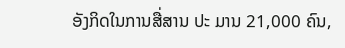ອັງກິດໃນການສື່ສານ ປະ ມານ 21,000 ຄົນ,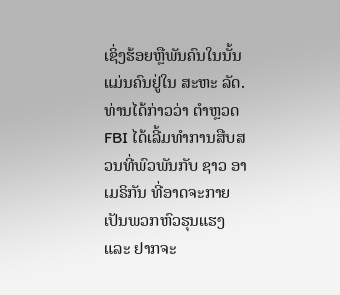ເຊິ່ງຮ້ອຍຫຼືພັນຄົນໃນນັ້ນ ແມ່ນຄົນຢູ່ໃນ ສະຫະ ລັດ.
ທ່ານໄດ້ກ່າວວ່າ ຕຳຫຼວດ FBI ໄດ້ເລີ້ມທຳການສືບສວນທີ່ພົວພັນກັບ ຊາວ ອາເມຣິກັນ ທີ່ອາດຈະກາຍເປັນພວກຫົວຮຸນແຮງ ແລະ ຢາກຈະ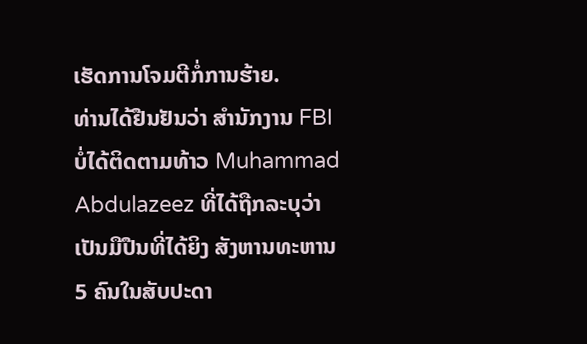ເຮັດການໂຈມຕີກໍ່ການຮ້າຍ.
ທ່ານໄດ້ຢືນຢັນວ່າ ສຳນັກງານ FBI ບໍ່ໄດ້ຕິດຕາມທ້າວ Muhammad Abdulazeez ທີ່ໄດ້ຖືກລະບຸວ່າ ເປັນມືປືນທີ່ໄດ້ຍິງ ສັງຫານທະຫານ 5 ຄົນໃນສັບປະດາ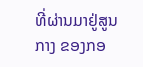ທີ່ຜ່ານມາຢູ່ສູນກາງ ຂອງກອ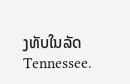ງທັບໃນລັດ Tennessee.